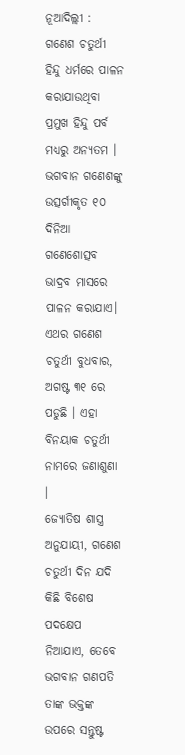ନୂଆଦିଲ୍ଲୀ : ଗଣେଶ ଚତୁର୍ଥୀ ହିନ୍ଦୁ ଧର୍ମରେ ପାଳନ କରାଯାଉଥିବା ପ୍ରମୁଖ ହିନ୍ଦୁ ପର୍ବ ମଧ୍ୟରୁ ଅନ୍ୟତମ । ଭଗବାନ ଗଣେଶଙ୍କୁ ଉତ୍ସର୍ଗୀକୃତ ୧୦ ଦିନିଆ ଗଣେଶୋତ୍ସବ ଭାଦ୍ରବ ମାସରେ ପାଳନ କରାଯାଏ। ଏଥର ଗଣେଶ ଚତୁର୍ଥୀ ବୁଧବାର, ଅଗଷ୍ଟ ୩୧ ରେ ପଡୁଛି । ଏହା ବିନୟାକ ଚତୁର୍ଥୀ ନାମରେ ଜଣାଶୁଣା ।
ଜ୍ୟୋତିଷ ଶାସ୍ତ୍ର ଅନୁଯାୟୀ, ଗଣେଶ ଚତୁର୍ଥୀ ଦିନ ଯଦି କିଛି ବିଶେଷ ପଦକ୍ଷେପ ନିଆଯାଏ, ତେବେ ଭଗବାନ ଗଣପତି ତାଙ୍କ ଭକ୍ତଙ୍କ ଉପରେ ସନ୍ତୁଷ୍ଟ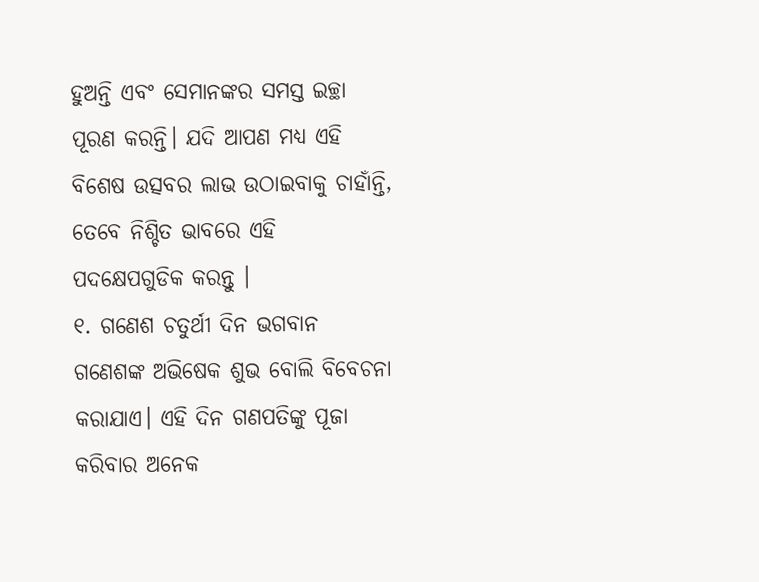ହୁଅନ୍ତି ଏବଂ ସେମାନଙ୍କର ସମସ୍ତ ଇଚ୍ଛା ପୂରଣ କରନ୍ତି। ଯଦି ଆପଣ ମଧ୍ୟ ଏହି ବିଶେଷ ଉତ୍ସବର ଲାଭ ଉଠାଇବାକୁ ଚାହାଁନ୍ତି, ତେବେ ନିଶ୍ଚିତ ଭାବରେ ଏହି ପଦକ୍ଷେପଗୁଡିକ କରନ୍ତୁ ।
୧. ଗଣେଶ ଚତୁର୍ଥୀ ଦିନ ଭଗବାନ ଗଣେଶଙ୍କ ଅଭିଷେକ ଶୁଭ ବୋଲି ବିବେଚନା କରାଯାଏ। ଏହି ଦିନ ଗଣପତିଙ୍କୁ ପୂଜା କରିବାର ଅନେକ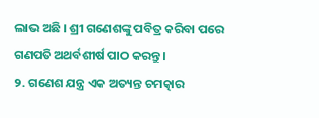ଲାଭ ଅଛି । ଶ୍ରୀ ଗଣେଶଙ୍କୁ ପବିତ୍ର କରିବା ପରେ ଗଣପତି ଅଥର୍ବଶୀର୍ଷ ପାଠ କରନ୍ତୁ।
୨. ଗଣେଶ ଯନ୍ତ୍ର ଏକ ଅତ୍ୟନ୍ତ ଚମତ୍କାର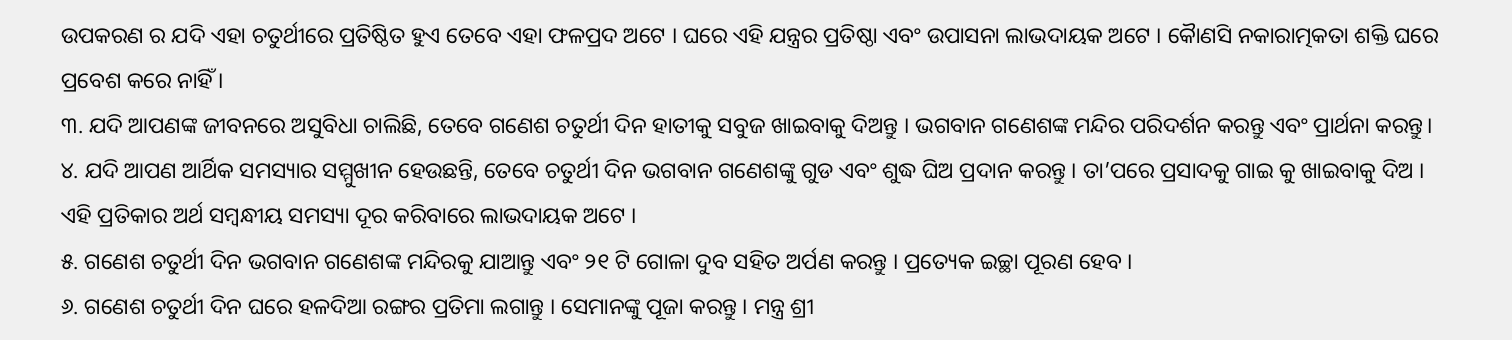ଉପକରଣ ର ଯଦି ଏହା ଚତୁର୍ଥୀରେ ପ୍ରତିଷ୍ଠିତ ହୁଏ ତେବେ ଏହା ଫଳପ୍ରଦ ଅଟେ । ଘରେ ଏହି ଯନ୍ତ୍ରର ପ୍ରତିଷ୍ଠା ଏବଂ ଉପାସନା ଲାଭଦାୟକ ଅଟେ । କୈାଣସି ନକାରାତ୍ମକତା ଶକ୍ତି ଘରେ ପ୍ରବେଶ କରେ ନାହିଁ ।
୩. ଯଦି ଆପଣଙ୍କ ଜୀବନରେ ଅସୁବିଧା ଚାଲିଛି, ତେବେ ଗଣେଶ ଚତୁର୍ଥୀ ଦିନ ହାତୀକୁ ସବୁଜ ଖାଇବାକୁ ଦିଅନ୍ତୁ । ଭଗବାନ ଗଣେଶଙ୍କ ମନ୍ଦିର ପରିଦର୍ଶନ କରନ୍ତୁ ଏବଂ ପ୍ରାର୍ଥନା କରନ୍ତୁ।
୪. ଯଦି ଆପଣ ଆର୍ଥିକ ସମସ୍ୟାର ସମ୍ମୁଖୀନ ହେଉଛନ୍ତି, ତେବେ ଚତୁର୍ଥୀ ଦିନ ଭଗବାନ ଗଣେଶଙ୍କୁ ଗୁଡ ଏବଂ ଶୁଦ୍ଧ ଘିଅ ପ୍ରଦାନ କରନ୍ତୁ । ତା’ପରେ ପ୍ରସାଦକୁ ଗାଇ କୁ ଖାଇବାକୁ ଦିଅ । ଏହି ପ୍ରତିକାର ଅର୍ଥ ସମ୍ବନ୍ଧୀୟ ସମସ୍ୟା ଦୂର କରିବାରେ ଲାଭଦାୟକ ଅଟେ ।
୫. ଗଣେଶ ଚତୁର୍ଥୀ ଦିନ ଭଗବାନ ଗଣେଶଙ୍କ ମନ୍ଦିରକୁ ଯାଆନ୍ତୁ ଏବଂ ୨୧ ଟି ଗୋଳା ଦୁବ ସହିତ ଅର୍ପଣ କରନ୍ତୁ । ପ୍ରତ୍ୟେକ ଇଚ୍ଛା ପୂରଣ ହେବ ।
୬. ଗଣେଶ ଚତୁର୍ଥୀ ଦିନ ଘରେ ହଳଦିଆ ରଙ୍ଗର ପ୍ରତିମା ଲଗାନ୍ତୁ । ସେମାନଙ୍କୁ ପୂଜା କରନ୍ତୁ । ମନ୍ତ୍ର ଶ୍ରୀ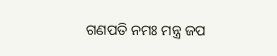ଗଣପତି ନମଃ ମନ୍ତ୍ର ଜପ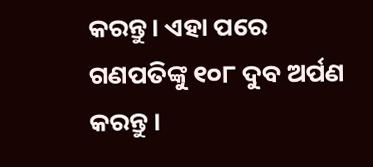କରନ୍ତୁ। ଏହା ପରେ ଗଣପତିଙ୍କୁ ୧୦୮ ଦୁବ ଅର୍ପଣ କରନ୍ତୁ ।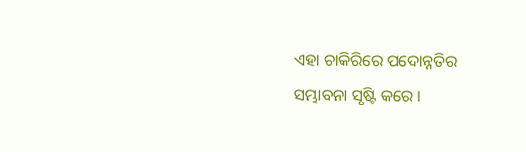ଏହା ଚାକିରିରେ ପଦୋନ୍ନତିର ସମ୍ଭାବନା ସୃଷ୍ଟି କରେ ।